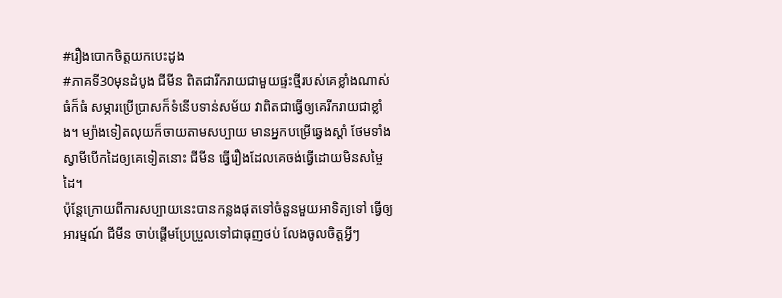#រឿងបោកចិត្តយកបេះដូង
#ភាគទី30មុនដំបូង ជីមីន ពិតជារីករាយជាមួយផ្ទះថ្មីរបស់គេខ្លាំងណាស់ ធំក៏ធំ សម្ភារប្រើប្រាសក៏ទំនើបទាន់សម័យ វាពិតជាធ្វើឲ្យគេរីករាយជាខ្លាំង។ ម្យ៉ាងទៀតលុយក៏ចាយតាមសប្បាយ មានអ្នកបម្រើឆ្វេងស្ដាំ ថែមទាំងស្វាមីបើកដៃឲ្យគេទៀតនោះ ជីមីន ធ្វើរឿងដែលគេចង់ធ្វើដោយមិនសម្ចៃដៃ។
ប៉ុន្តែក្រោយពីការសប្បាយនេះបានកន្លងផុតទៅចំនួនមួយអាទិត្យទៅ ធ្វើឲ្យអារម្មណ៍ ជីមីន ចាប់ផ្ដើមប្រែប្រួលទៅជាធុញថប់ លែងចូលចិត្តអ្វីៗ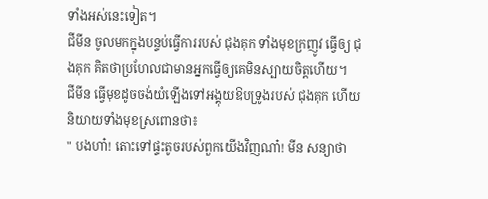ទាំងអស់នេះទៀត។
ជីមីន ចូលមកក្នុងបន្ទប់ធ្វើការរបស់ ជុងគុក ទាំងមុខក្រញូវ ធ្វើឲ្យ ជុងគុក គិតថាប្រហែលជាមានអ្នកធ្វើឲ្យគេមិនស្បាយចិត្តហើយ។
ជីមីន ធ្វើមុខដូចចង់យំឡើងទៅអង្គុយឱបទ្រូងរបស់ ជុងគុក ហើយនិយាយទាំងមុខស្រពោនថា៖
" បងហា៎! តោះទៅផ្ទះតូចរបស់ពួកយើងវិញណា៎! មីន សន្យាថា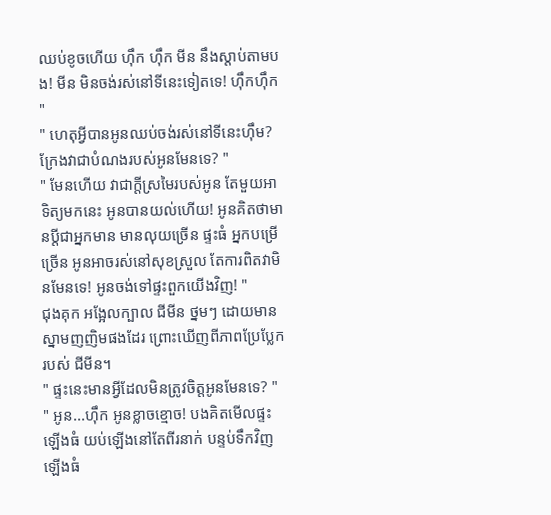ឈប់ខូចហើយ ហ៊ឹក ហ៊ឹក មីន នឹងស្ដាប់តាមបង! មីន មិនចង់រស់នៅទីនេះទៀតទេ! ហ៊ឹកហ៊ឹក "
" ហេតុអ្វីបានអូនឈប់ចង់រស់នៅទីនេះហ៊ឹម? ក្រែងវាជាបំណងរបស់អូនមែនទេ? "
" មែនហើយ វាជាក្ដីស្រមៃរបស់អូន តែមួយអាទិត្យមកនេះ អូនបានយល់ហើយ! អូនគិតថាមានប្ដីជាអ្នកមាន មានលុយច្រើន ផ្ទះធំ អ្នកបម្រើច្រើន អូនអាចរស់នៅសុខស្រួល តែការពិតវាមិនមែនទេ! អូនចង់ទៅផ្ទះពួកយើងវិញ! "
ជុងគុក អង្អែលក្បាល ជីមីន ថ្នមៗ ដោយមានស្នាមញញិមផងដែរ ព្រោះឃើញពីភាពប្រែប្លែករបស់ ជីមីន។
" ផ្ទះនេះមានអ្វីដែលមិនត្រូវចិត្តអូនមែនទេ? "
" អូន...ហ៊ឹក អូនខ្លាចខ្មោច! បងគិតមើលផ្ទះឡើងធំ យប់ឡើងនៅតែពីរនាក់ បន្ទប់ទឹកវិញឡើងធំ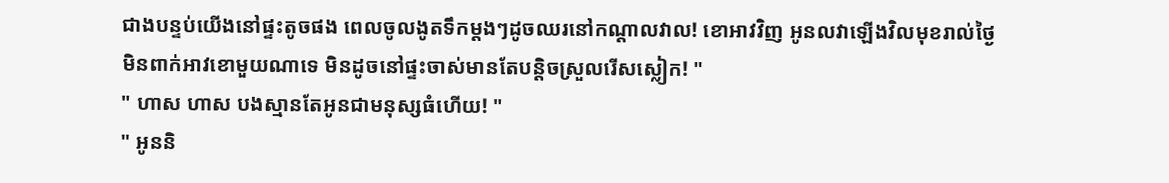ជាងបន្ទប់យើងនៅផ្ទះតូចផង ពេលចូលងូតទឹកម្ដងៗដូចឈរនៅកណ្ដាលវាល! ខោអាវវិញ អូនលវាឡើងវិលមុខរាល់ថ្ងៃ មិនពាក់អាវខោមួយណាទេ មិនដូចនៅផ្ទះចាស់មានតែបន្តិចស្រួលរើសស្លៀក! "
" ហាស ហាស បងស្មានតែអូនជាមនុស្សធំហើយ! "
" អូននិ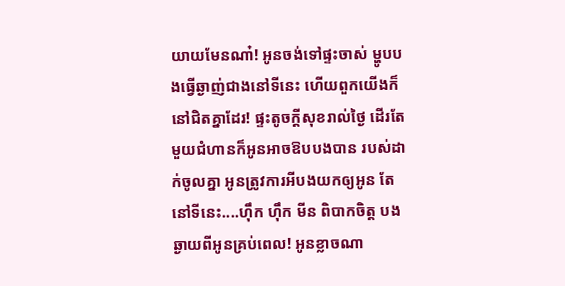យាយមែនណា៎! អូនចង់ទៅផ្ទះចាស់ ម្ហូបបងធ្វើឆ្ងាញ់ជាងនៅទីនេះ ហើយពួកយើងក៏នៅជិតគ្នាដែរ! ផ្ទះតូចក្ដីសុខរាល់ថ្ងៃ ដើរតែមួយជំហានក៏អូនអាចឱបបងបាន របស់ដាក់ចូលគ្នា អូនត្រូវការអីបងយកឲ្យអូន តែនៅទីនេះ....ហ៊ឹក ហ៊ឹក មីន ពិបាកចិត្ត បងឆ្ងាយពីអូនគ្រប់ពេល! អូនខ្លាចណា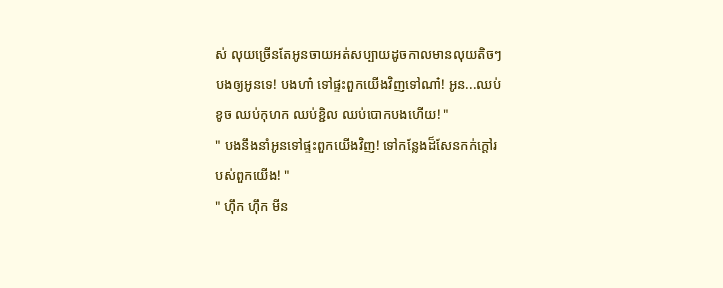ស់ លុយច្រើនតែអូនចាយអត់សប្បាយដូចកាលមានលុយតិចៗបងឲ្យអូនទេ! បងហា៎ ទៅផ្ទះពួកយើងវិញទៅណា៎! អូន...ឈប់ខូច ឈប់កុហក ឈប់ខ្ជិល ឈប់បោកបងហើយ! "
" បងនឹងនាំអូនទៅផ្ទះពួកយើងវិញ! ទៅកន្លែងដ៏សែនកក់ក្ដៅរបស់ពួកយើង! "
" ហ៊ឹក ហ៊ឹក មីន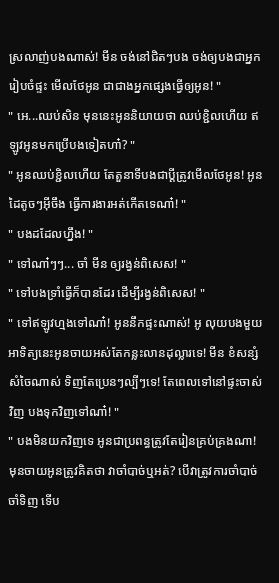ស្រលាញ់បងណាស់! មីន ចង់នៅជិតៗបង ចង់ឲ្យបងជាអ្នករៀបចំផ្ទះ មើលថែអូន ជាជាងអ្នកផ្សេងធ្វើឲ្យអូន! "
" អេ...ឈប់សិន មុននេះអូននិយាយថា ឈប់ខ្ជិលហើយ ឥឡូវអូនមកប្រើបងទៀតហា៎? "
" អូនឈប់ខ្ជិលហើយ តែតួនាទីបងជាប្ដីត្រូវមើលថែអូន! អូនដៃតូចៗអ៊ីចឹង ធ្វើការងារអត់កើតទេណា៎! "
" បងដដែលហ្នឹង! "
" ទៅណា៎ៗៗ... ចាំ មីន ឲ្យរង្វន់ពិសេស! "
" ទៅបងទ្រាំធ្វើក៏បានដែរ ដើម្បីរង្វន់ពិសេស! "
" ទៅឥឡូវហ្មងទៅណា៎! អូននឹកផ្ទះណាស់! អូ លុយបងមួយអាទិត្យនេះអូនចាយអស់តែកន្លះលានដុល្លារទេ! មីន ខំសន្សំសំចៃណាស់ ទិញតែប្រេនៗល្បីៗទេ! តែពេលទៅនៅផ្ទះចាស់វិញ បងទុកវិញទៅណា៎! "
" បងមិនយកវិញទេ អូនជាប្រពន្ធត្រូវតែរៀនគ្រប់គ្រងណា! មុនចាយអូនត្រូវគិតថា វាចាំបាច់ឬអត់? បើវាត្រូវការចាំបាច់ចាំទិញ ទើប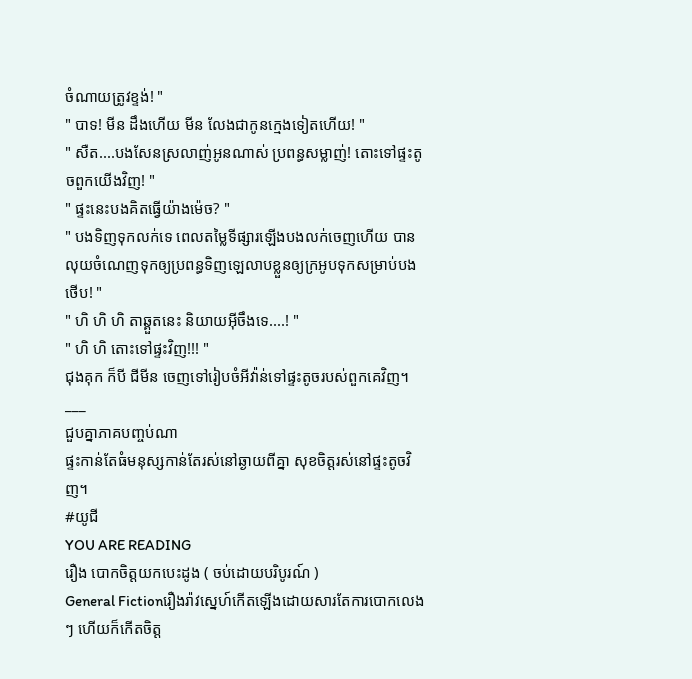ចំណាយត្រូវខ្ទង់! "
" បាទ! មីន ដឹងហើយ មីន លែងជាកូនក្មេងទៀតហើយ! "
" សឺត....បងសែនស្រលាញ់អូនណាស់ ប្រពន្ធសម្លាញ់! តោះទៅផ្ទះតូចពួកយើងវិញ! "
" ផ្ទះនេះបងគិតធ្វើយ៉ាងម៉េច? "
" បងទិញទុកលក់ទេ ពេលតម្លៃទីផ្សារឡើងបងលក់ចេញហើយ បានលុយចំណេញទុកឲ្យប្រពន្ធទិញឡេលាបខ្លួនឲ្យក្រអូបទុកសម្រាប់បងថើប! "
" ហិ ហិ ហិ តាឆ្គួតនេះ និយាយអ៊ីចឹងទេ....! "
" ហិ ហិ តោះទៅផ្ទះវិញ!!! "
ជុងគុក ក៏បី ជីមីន ចេញទៅរៀបចំអីវ៉ាន់ទៅផ្ទះតូចរបស់ពួកគេវិញ។
___
ជួបគ្នាភាគបញ្ចប់ណា
ផ្ទះកាន់តែធំមនុស្សកាន់តែរស់នៅឆ្ងាយពីគ្នា សុខចិត្តរស់នៅផ្ទះតូចវិញ។
#យូជី
YOU ARE READING
រឿង បោកចិត្តយកបេះដូង ( ចប់ដោយបរិបូរណ៍ )
General Fictionរឿងរ៉ាវស្នេហ៍កើតឡើងដោយសារតែការបោកលេងៗ ហើយក៏កើតចិត្ត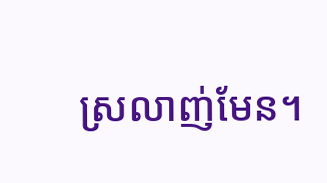ស្រលាញ់មែន។